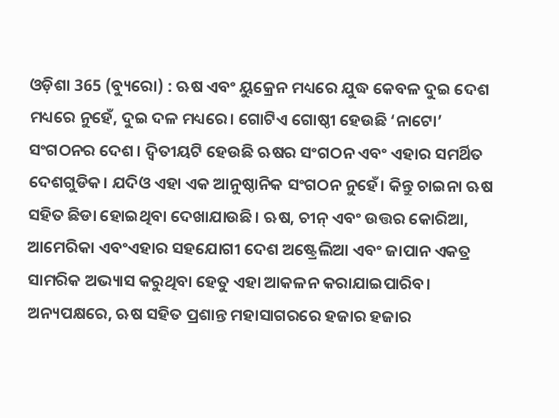ଓଡ଼ିଶା 365 (ବ୍ୟୁରୋ) : ଋଷ ଏବଂ ୟୁକ୍ରେନ ମଧ୍ୟରେ ଯୁଦ୍ଧ କେବଳ ଦୁଇ ଦେଶ ମଧ୍ୟରେ ନୁହେଁ, ଦୁଇ ଦଳ ମଧ୍ୟରେ। ଗୋଟିଏ ଗୋଷ୍ଠୀ ହେଉଛି ‘ନାଟୋ’ ସଂଗଠନର ଦେଶ। ଦ୍ୱିତୀୟଟି ହେଉଛି ଋଷର ସଂଗଠନ ଏବଂ ଏହାର ସମର୍ଥିତ ଦେଶଗୁଡିକ। ଯଦିଓ ଏହା ଏକ ଆନୁଷ୍ଠାନିକ ସଂଗଠନ ନୁହେଁ। କିନ୍ତୁ ଚାଇନା ଋଷ ସହିତ ଛିଡା ହୋଇଥିବା ଦେଖାଯାଉଛି। ଋଷ, ଚୀନ୍ ଏବଂ ଉତ୍ତର କୋରିଆ, ଆମେରିକା ଏବଂଏହାର ସହଯୋଗୀ ଦେଶ ଅଷ୍ଟ୍ରେଲିଆ ଏବଂ ଜାପାନ ଏକତ୍ର ସାମରିକ ଅଭ୍ୟାସ କରୁଥିବା ହେତୁ ଏହା ଆକଳନ କରାଯାଇପାରିବ। ଅନ୍ୟପକ୍ଷରେ, ଋଷ ସହିତ ପ୍ରଶାନ୍ତ ମହାସାଗରରେ ହଜାର ହଜାର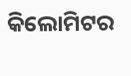କିଲୋମିଟର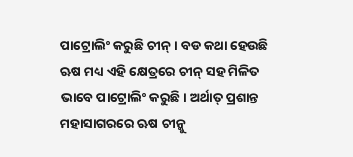ପାଟ୍ରୋଲିଂ କରୁଛି ଚୀନ୍। ବଡ କଥା ହେଉଛି ଋଷ ମଧ୍ୟ ଏହି କ୍ଷେତ୍ରରେ ଚୀନ୍ ସହ ମିଳିତ ଭାବେ ପାଟ୍ରୋଲିଂ କରୁଛି। ଅର୍ଥାତ୍ ପ୍ରଶାନ୍ତ ମହାସାଗରରେ ଋଷ ଚୀନ୍କୁ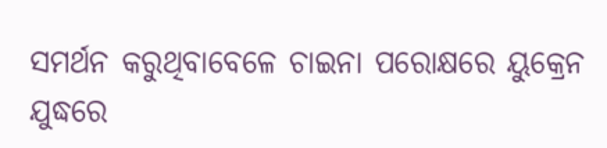ସମର୍ଥନ କରୁଥିବାବେଳେ ଚାଇନା ପରୋକ୍ଷରେ ୟୁକ୍ରେନ ଯୁଦ୍ଧରେ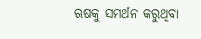ଋଷକୁ ସମର୍ଥନ କରୁଥିବା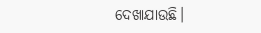ଦେଖାଯାଉଛି।